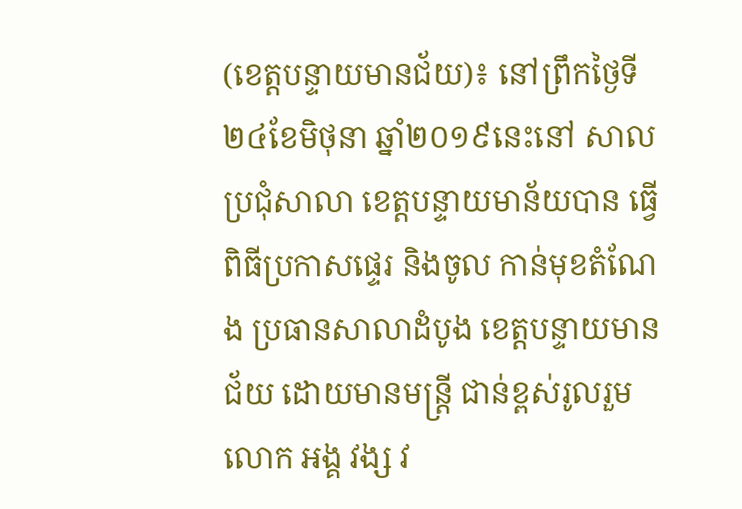(ខេត្តបន្ទាយមានជ័យ)៖ នៅព្រឹកថ្ងៃទី២៤ខែមិថុនា ឆ្នាំ២០១៩នេះនៅ សាលប្រជុំសាលា ខេត្តបន្ទាយមាន័យបាន ធ្វើពិធីប្រកាសផ្ទេរ និងចូល កាន់មុខតំណែង ប្រធានសាលាដំបូង ខេត្តបន្ទាយមានជ័យ ដោយមានមន្ត្រី ជាន់ខ្ពស់រូលរួមលោក អង្គ វង្ស វ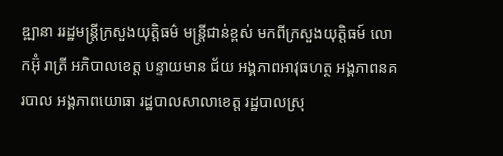ឌ្ឍានា ររដ្ឋមន្ត្រីក្រសួងយុត្តិធម៌ មន្ត្រីជាន់ខ្ពស់ មកពីក្រសួងយុត្តិធម៍ លោកអ៊ុំ រាត្រី អភិបាលខេត្ត បន្ទាយមាន ជ័យ អង្គភាពអាវុធហត្ថ អង្គភាពនគរបាល អង្គភាពយោធា រដ្ឋបាលសាលាខេត្ត រដ្ឋបាលស្រុ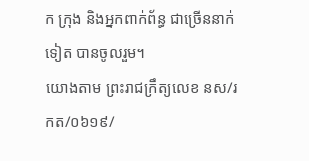ក ក្រុង និងអ្នកពាក់ព័ន្ធ ជាច្រើននាក់ទៀត បានចូលរួម។
យោងតាម ព្រះរាជក្រឹត្យលេខ នស/រកត/០៦១៩/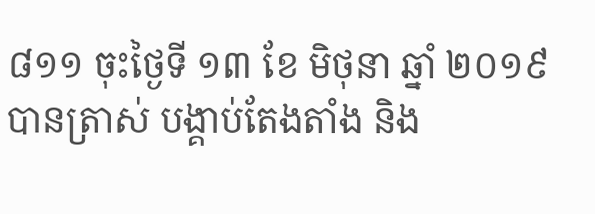៨១១ ចុះថ្ងៃទី ១៣ ខែ មិថុនា ឆ្នាំ ២០១៩ បានត្រាស់ បង្គាប់តែងតាំង និង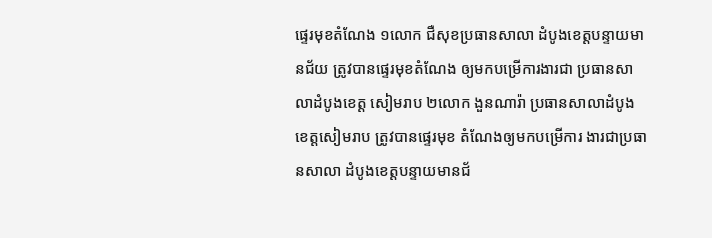ផ្ទេរមុខតំណែង ១លោក ជឺសុខប្រធានសាលា ដំបូងខេត្តបន្ទាយមានជ័យ ត្រូវបានផ្ទេរមុខតំណែង ឲ្យមកបម្រើការងារជា ប្រធានសាលាដំបូងខេត្ត សៀមរាប ២លោក ងួនណារ៉ា ប្រធានសាលាដំបូង ខេត្តសៀមរាប ត្រូវបានផ្ទេរមុខ តំណែងឲ្យមកបម្រើការ ងារជាប្រធានសាលា ដំបូងខេត្តបន្ទាយមានជ័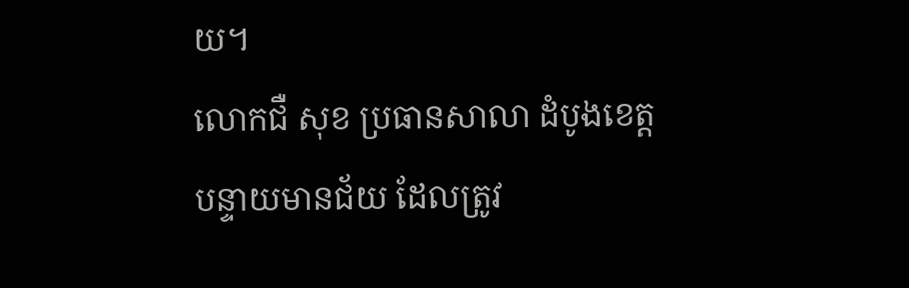យ។
លោកជឺ សុខ ប្រធានសាលា ដំបូងខេត្ត បន្ទាយមានជ័យ ដែលត្រូវ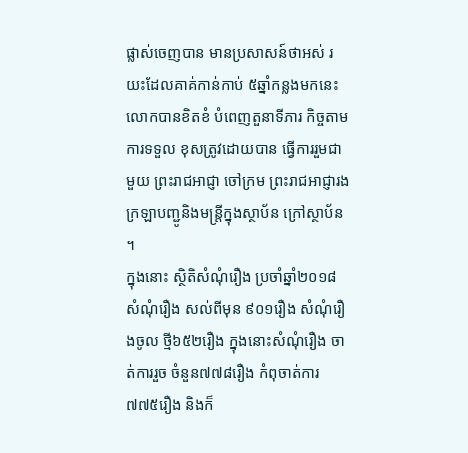ផ្លាស់ចេញបាន មានប្រសាសន៍ថាអស់ រយះដែលគាគ់កាន់កាប់ ៥ឆ្នាំកន្លងមកនេះ លោកបានខិតខំ បំពេញតួនាទីភារ កិច្ចតាមការទទួល ខុសត្រូវដោយបាន ធ្វើការរួមជាមួយ ព្រះរាជអាជ្ញា ចៅក្រម ព្រះរាជអាជ្ញារង ក្រឡាបញ្ជូនិងមន្ត្រីក្នុងស្ថាប័ន ក្រៅស្ថាប័ន ។
ក្នុងនោះ ស្ថិតិសំណុំរឿង ប្រចាំឆ្នាំ២០១៨ សំណុំរឿង សល់ពីមុន ៩០១រឿង សំណុំរឿងចូល ថ្មី៦៥២រឿង ក្នុងនោះសំណុំរឿង ចាត់ការរួច ចំនួន៧៧៨រឿង កំពុចាត់ការ៧៧៥រឿង និងក៏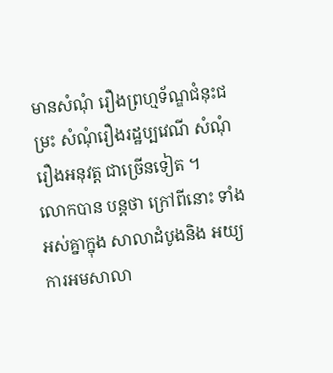មានសំណុំ រឿងព្រហ្មទ័ណ្ឌជំនុះជម្រះ សំណុំរឿងរដ្ឋប្បវេណី សំណុំរឿងអនុវត្ត ជាច្រើនទៀត ។
លោកបាន បន្តថា ក្រៅពីនោះ ទាំងអស់គ្នាក្នុង សាលាដំបូងនិង អយ្យការអមសាលា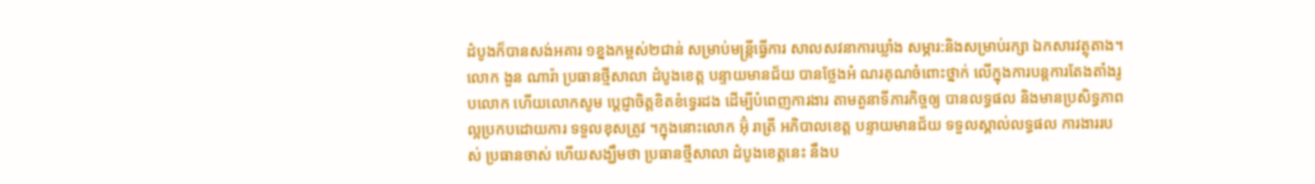ដំបូងក៏បានសង់អគារ ១ខ្នងកម្ពស់២ជាន់ សម្រាប់មន្ត្រីធ្វើការ សាលសវនាការឃ្លាំង សម្ភារ:និងសម្រាប់រក្សា ឯកសារវត្ថុតាង។
លោក ងួន ណារ៉ា ប្រធានថ្មីសាលា ដំបូងខេត្ត បន្ទាយមានជ័យ បានថ្លែងអំ ណរគុណចំពោះថ្នាក់ លើក្នុងការបន្តការតែងតាំងរូបលោក ហើយលោកសូម ប្តេជ្ញាចិត្តខិតខំទ្វេរដង ដើម្បីបំពេញការងារ តាមតួនាទីភារកិច្ចឲ្យ បានលទ្ធផល និងមានប្រសិទ្ធភាព ល្អប្រកបដោយការ ទទួលខុសត្រូវ ។ក្នុងនោះលោក អ៊ុំ រាត្រី អភិបាលខេត្ត បន្ទាយមានជ័យ ទទួលស្គាល់លទ្ធផល ការងាររបស់ ប្រធានចាស់ ហើយសង្ឃឹមថា ប្រធានថ្មីសាលា ដំបូងខេត្តនេះ នឹងប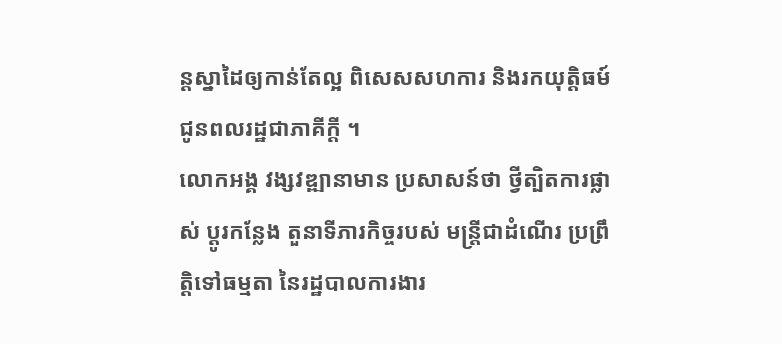ន្តស្នាដៃឲ្យកាន់តែល្អ ពិសេសសហការ និងរកយុត្តិធម៍ ជូនពលរដ្ឋជាភាគីក្តី ។
លោកអង្គ វង្សវឌ្ឍានាមាន ប្រសាសន៍ថា ថ្វីត្បិតការផ្លាស់ ប្តូរកន្លែង តួនាទីភារកិច្ចរបស់ មន្ត្រីជាដំណើរ ប្រព្រឹត្តិទៅធម្មតា នៃរដ្ឋបាលការងារ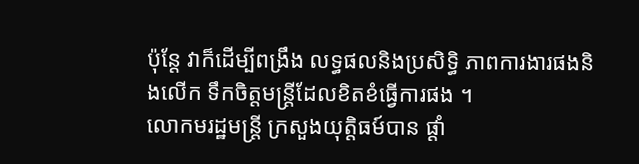ប៉ុន្តែ វាក៏ដើម្បីពង្រឹង លទ្ធផលនិងប្រសិទ្ធិ ភាពការងារផងនិងលើក ទឹកចិត្តមន្ត្រីដែលខិតខំធ្វើការផង ។
លោកមរដ្ឋមន្ត្រី ក្រសួងយុត្តិធម៍បាន ផ្តាំ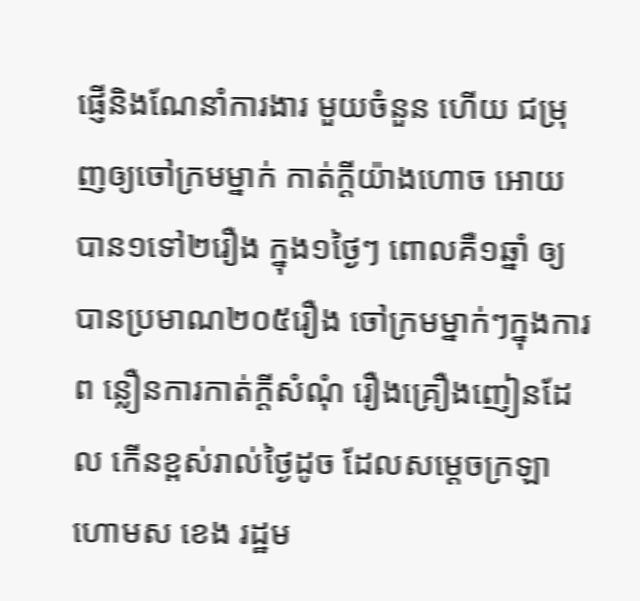ផ្ញើនិងណែនាំការងារ មួយចំនួន ហើយ ជម្រុញឲ្យចៅក្រមម្នាក់ កាត់ក្តីយ៉ាងហោច អោយបាន១ទៅ២រឿង ក្នុង១ថ្ងៃៗ ពោលគឺ១ឆ្នាំ ឲ្យបានប្រមាណ២០៥រឿង ចៅក្រមម្នាក់ៗក្នុងការព ន្លឿនការកាត់ក្តីសំណុំ រឿងគ្រឿងញៀនដែល កើនខ្ពស់រាល់ថ្ងៃដូច ដែលសម្តេចក្រឡាហោមស ខេង រដ្ឋម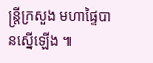ន្ត្រីក្រសួង មហាផ្ទៃបានស្នើឡើង ៕